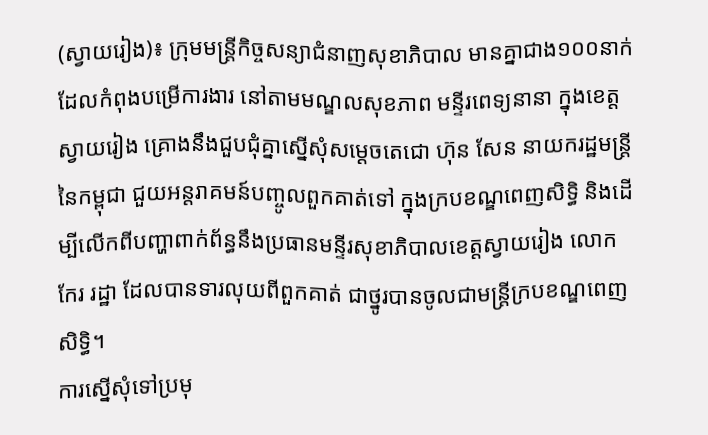(ស្វាយរៀង)៖ ក្រុមមន្រ្តីកិច្ចសន្យាជំនាញសុខាភិបាល មានគ្នាជាង១០០នាក់ ដែលកំពុងបម្រើការងារ នៅតាមមណ្ឌលសុខភាព មន្ទីរពេទ្យនានា ក្នុងខេត្តស្វាយរៀង គ្រោងនឹងជួបជុំគ្នាស្នើសុំសម្ដេចតេជោ ហ៊ុន សែន នាយករដ្ឋមន្រ្តីនៃកម្ពុជា ជួយអន្តរាគមន៍បញ្ចូលពួកគាត់ទៅ ក្នុងក្របខណ្ឌពេញសិទ្ធិ និងដើម្បីលើកពីបញ្ហាពាក់ព័ន្ធនឹងប្រធានមន្ទីរសុខាភិបាលខេត្តស្វាយរៀង លោក កែរ រដ្ឋា ដែលបានទារលុយពីពួកគាត់ ជាថ្នូរបានចូលជាមន្រ្តីក្របខណ្ឌពេញសិទ្ធិ។
ការស្នើសុំទៅប្រមុ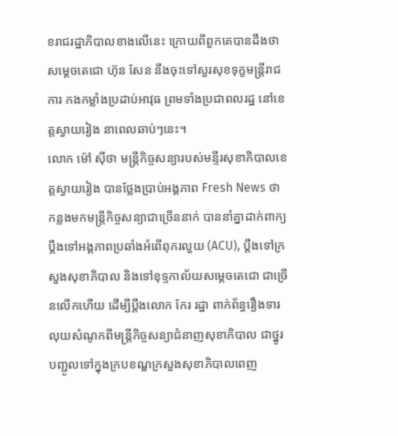ខរាជរដ្ឋាភិបាលខាងលើនេះ ក្រោយពីពួកគេបានដឹងថា សម្តេចតេជោ ហ៊ុន សែន នឹងចុះទៅសួរសុខទុក្ខមន្រ្តីរាជការ កងកម្លាំងប្រដាប់អាវុធ ព្រមទាំងប្រជាពលរដ្ឋ នៅខេត្តស្វាយរៀង នាពេលឆាប់ៗនេះ។
លោក ម៉ៅ ស៊ីថា មន្រ្តីកិច្ចសន្យារបស់មន្ទីរសុខាភិបាលខេត្តស្វាយរៀង បានថ្លែងប្រាប់អង្គភាព Fresh News ថា កន្លងមកមន្រ្តីកិច្ចសន្យាជាច្រើននាក់ បាននាំគ្នាដាក់ពាក្យប្ដឹងទៅអង្គភាពប្រឆាំងអំពើពុករលួយ (ACU), ប្ដឹងទៅក្រសួងសុខាភិបាល និងទៅខុទ្ទកាល័យសម្ដេចតេជោ ជាច្រើនលើកហើយ ដើម្បីប្ដឹងលោក កែរ រដ្ឋា ពាក់ព័ន្ធរឿងទារលុយសំណូកពីមន្រ្តីកិច្ចសន្យាជំនាញសុខាភិបាល ជាថ្នូរបញ្ជូលទៅក្នុងក្របខណ្ឌក្រសួងសុខាភិបាលពេញ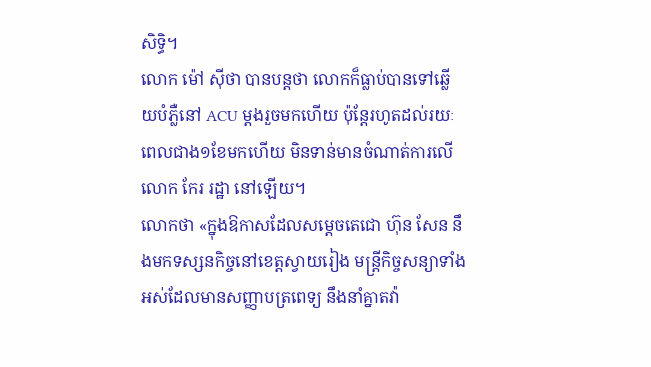សិទ្ធិ។
លោក ម៉ៅ ស៊ីថា បានបន្តថា លោកក៏ធ្លាប់បានទៅឆ្លើយបំភ្លឺនៅ ACU ម្ដងរួចមកហើយ ប៉ុន្តែរហូតដល់រយៈពេលជាង១ខែមកហើយ មិនទាន់មានចំណាត់ការលើ លោក កែរ រដ្ឋា នៅឡើយ។
លោកថា «ក្នុងឱកាសដែលសម្ដេចតេជោ ហ៊ុន សែន នឹងមកទស្សនកិច្ចនៅខេត្តស្វាយរៀង មន្រ្តីកិច្ចសន្យាទាំងអស់ដែលមានសញ្ញាបត្រពេទ្យ នឹងនាំគ្នាតវ៉ា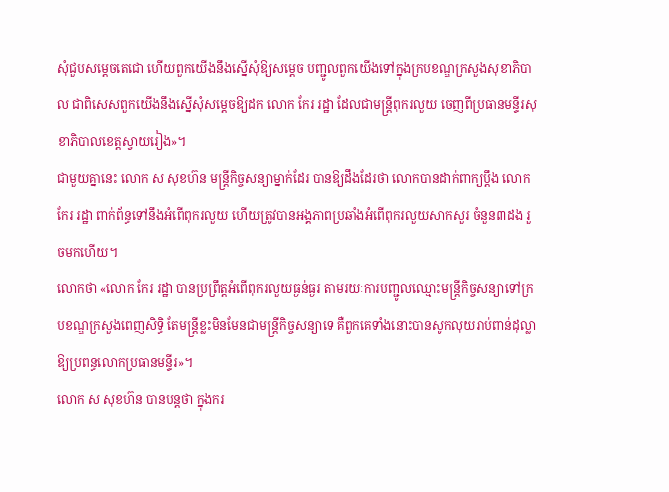សុំជួបសម្ដេចតេជោ ហើយពួកយើងនឹងស្នើសុំឱ្យសម្ដេច បញ្ជូលពួកយើងទៅក្នុងក្របខណ្ឌក្រសួងសុខាភិបាល ជាពិសេសពួកយើងនឹងស្នើសុំសម្ដេចឱ្យដក លោក កែរ រដ្ឋា ដែលជាមន្រ្តីពុករលួយ ចេញពីប្រធានមន្ទីរសុខាភិបាលខេត្តស្វាយរៀង»។
ជាមួយគ្នានេះ លោក ស សុខហ៊ន មន្រ្តីកិច្ចសន្យាម្នាក់ដែរ បានឱ្យដឹងដែរថា លោកបានដាក់ពាក្យប្ដឹង លោក កែរ រដ្ឋា ពាក់ព័ន្ធទៅនឹងអំពើពុករលួយ ហើយត្រូវបានអង្គភាពប្រឆាំងអំពើពុករលួយសាកសួរ ចំនួន៣ដង រួចមកហើយ។
លោកថា «លោក កែរ រដ្ឋា បានប្រព្រឹត្តអំពើពុករលួយធ្ងន់ធ្ងរ តាមរយៈការបញ្ជូលឈ្មោះមន្រ្តីកិច្ចសន្យាទៅក្របខណ្ឌក្រសួងពេញសិទ្ធិ តែមន្រ្តីខ្លះមិនមែនជាមន្រ្តីកិច្ចសន្យាទេ គឺពួកគេទាំងនោះបានសូកលុយរាប់ពាន់ដុល្លា ឱ្យប្រពន្ធលោកប្រធានមន្ទីរ»។
លោក ស សុខហ៊ន បានបន្តថា ក្នុងករ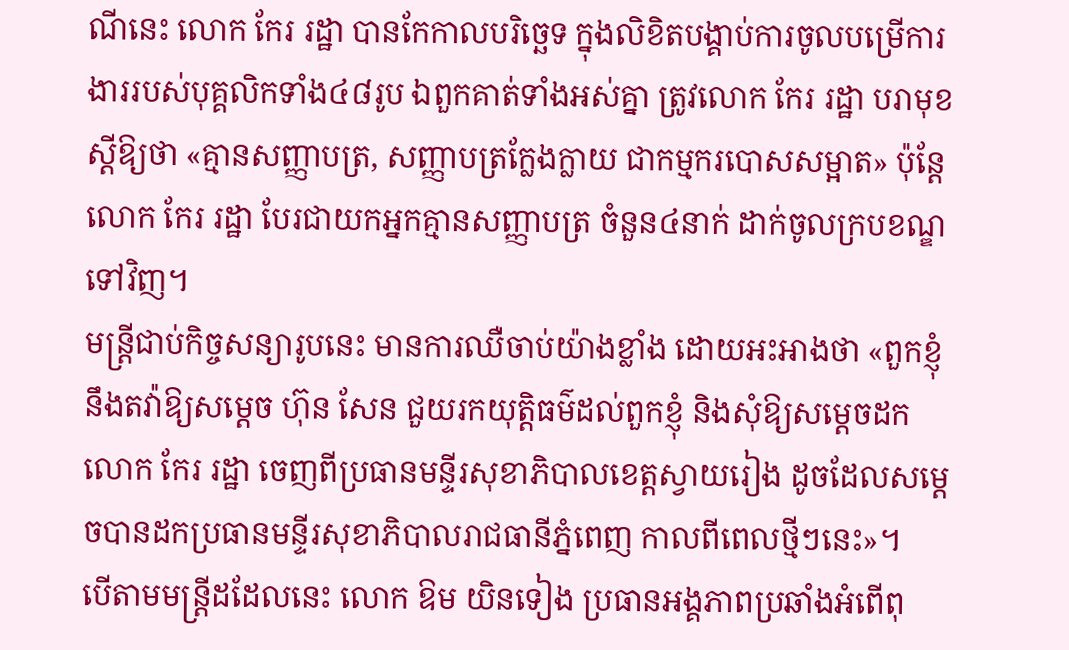ណីនេះ លោក កែរ រដ្ឋា បានកែកាលបរិច្ឆេទ ក្នុងលិខិតបង្គាប់ការចូលបម្រើការងាររបស់បុគ្គលិកទាំង៤៨រូប ឯពួកគាត់ទាំងអស់គ្នា ត្រូវលោក កែរ រដ្ឋា បរាមុខស្ដីឱ្យថា «គ្មានសញ្ញាបត្រ, សញ្ញាបត្រក្លែងក្លាយ ជាកម្មករបោសសម្អាត» ប៉ុន្តែលោក កែរ រដ្ឋា បែរជាយកអ្នកគ្មានសញ្ញាបត្រ ចំនួន៤នាក់ ដាក់ចូលក្របខណ្ឌទៅវិញ។
មន្រ្តីជាប់កិច្ចសន្យារូបនេះ មានការឈឺចាប់យ៉ាងខ្លាំង ដោយអះអាងថា «ពួកខ្ញុំនឹងតវ៉ាឱ្យសម្ដេច ហ៊ុន សែន ជួយរកយុត្តិធម៌ដល់ពួកខ្ញុំ និងសុំឱ្យសម្ដេចដកលោក កែរ រដ្ឋា ចេញពីប្រធានមន្ទីរសុខាភិបាលខេត្តស្វាយរៀង ដូចដែលសម្ដេចបានដកប្រធានមន្ទីរសុខាភិបាលរាជធានីភ្នំពេញ កាលពីពេលថ្មីៗនេះ»។
បើតាមមន្រ្តីដដែលនេះ លោក ឱម យិនទៀង ប្រធានអង្គភាពប្រឆាំងអំពើពុ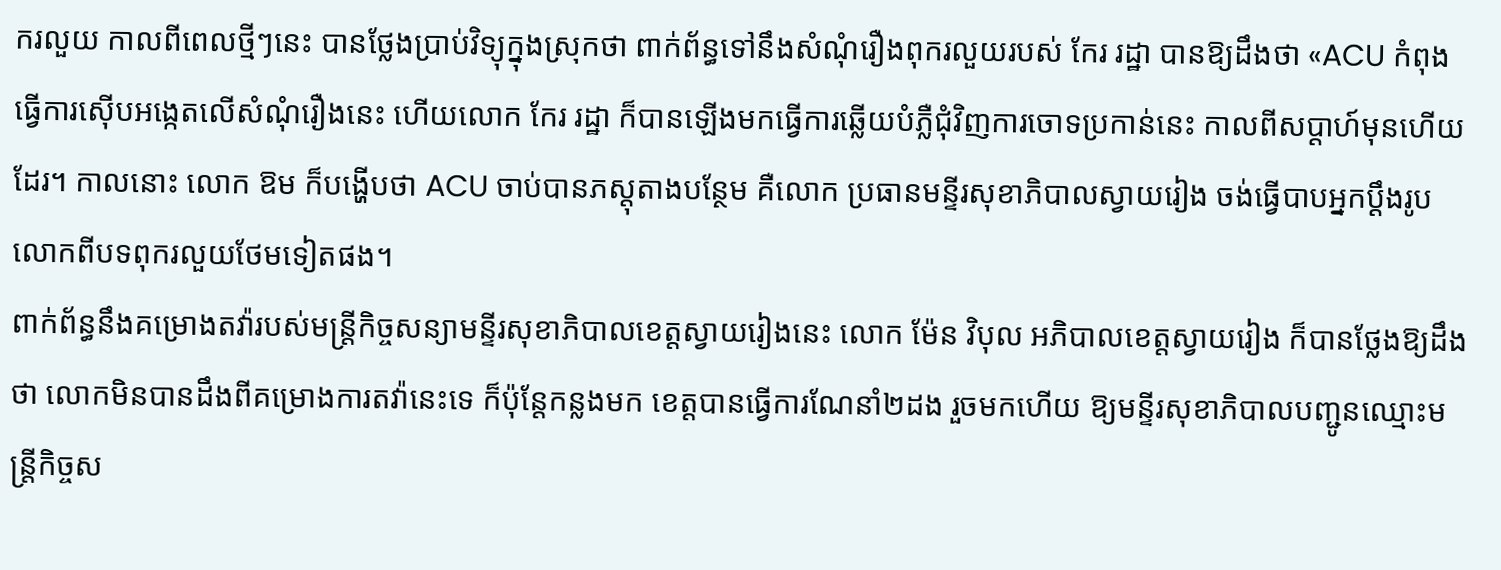ករលួយ កាលពីពេលថ្មីៗនេះ បានថ្លែងប្រាប់វិទ្យុក្នុងស្រុកថា ពាក់ព័ន្ធទៅនឹងសំណុំរឿងពុករលួយរបស់ កែរ រដ្ឋា បានឱ្យដឹងថា «ACU កំពុងធ្វើការស៊ើបអង្កេតលើសំណុំរឿងនេះ ហើយលោក កែរ រដ្ឋា ក៏បានឡើងមកធ្វើការឆ្លើយបំភ្លឺជុំវិញការចោទប្រកាន់នេះ កាលពីសប្ដាហ៍មុនហើយដែរ។ កាលនោះ លោក ឱម ក៏បង្ហើបថា ACU ចាប់បានភស្តុតាងបន្ថែម គឺលោក ប្រធានមន្ទីរសុខាភិបាលស្វាយរៀង ចង់ធ្វើបាបអ្នកប្ដឹងរូបលោកពីបទពុករលួយថែមទៀតផង។
ពាក់ព័ន្ធនឹងគម្រោងតវ៉ារបស់មន្រ្តីកិច្ចសន្យាមន្ទីរសុខាភិបាលខេត្តស្វាយរៀងនេះ លោក ម៉ែន វិបុល អភិបាលខេត្តស្វាយរៀង ក៏បានថ្លែងឱ្យដឹងថា លោកមិនបានដឹងពីគម្រោងការតវ៉ានេះទេ ក៏ប៉ុន្តែកន្លងមក ខេត្តបានធ្វើការណែនាំ២ដង រួចមកហើយ ឱ្យមន្ទីរសុខាភិបាលបញ្ជូនឈ្មោះមន្រ្តីកិច្ចស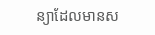ន្យាដែលមានស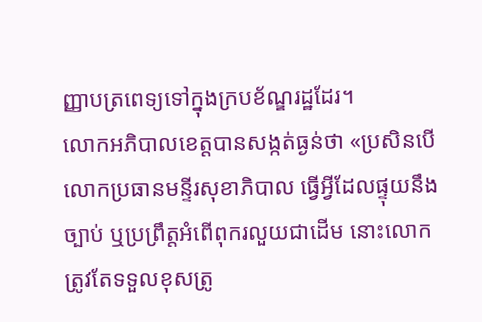ញ្ញាបត្រពេទ្យទៅក្នុងក្របខ័ណ្ឌរដ្ឋដែរ។
លោកអភិបាលខេត្តបានសង្កត់ធ្ងន់ថា «ប្រសិនបើលោកប្រធានមន្ទីរសុខាភិបាល ធ្វើអ្វីដែលផ្ទុយនឹងច្បាប់ ឬប្រព្រឹត្តអំពើពុករលួយជាដើម នោះលោកត្រូវតែទទួលខុសត្រូ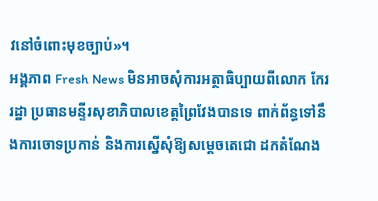វនៅចំពោះមុខច្បាប់»។
អង្គភាព Fresh News មិនអាចសុំការអត្ថាធិប្បាយពីលោក កែរ រដ្ឋា ប្រធានមន្ទីរសុខាភិបាលខេត្តព្រៃវែងបានទេ ពាក់ព័ន្ធទៅនឹងការចោទប្រកាន់ និងការស្នើសុំឱ្យសម្ដេចតេជោ ដកតំណែង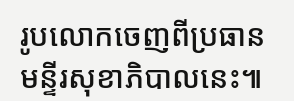រូបលោកចេញពីប្រធានមន្ទីរសុខាភិបាលនេះ៕